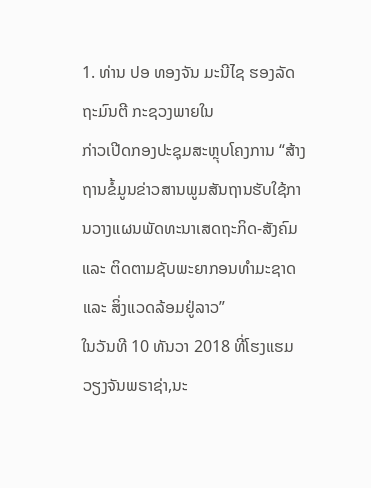1. ທ່ານ ປອ ທອງຈັນ ມະນີໄຊ ຮອງລັດຖະມົນຕີ ກະຊວງພາຍໃນ
ກ່າວເປີດກອງປະຊຸມສະຫຼຸບໂຄງການ “ສ້າງຖານຂໍ້ມູນຂ່າວສານພູມສັນຖານຮັບໃຊ້ການວາງແຜນພັດທະນາເສດຖະກິດ-ສັງຄົມ ແລະ ຕິດຕາມຊັບພະຍາກອນທໍາມະຊາດ ແລະ ສິ່ງແວດລ້ອມຢູ່ລາວ”
ໃນວັນທີ 10 ທັນວາ 2018 ທີ່ໂຮງແຮມວຽງຈັນພຣາຊ່າ,ນະ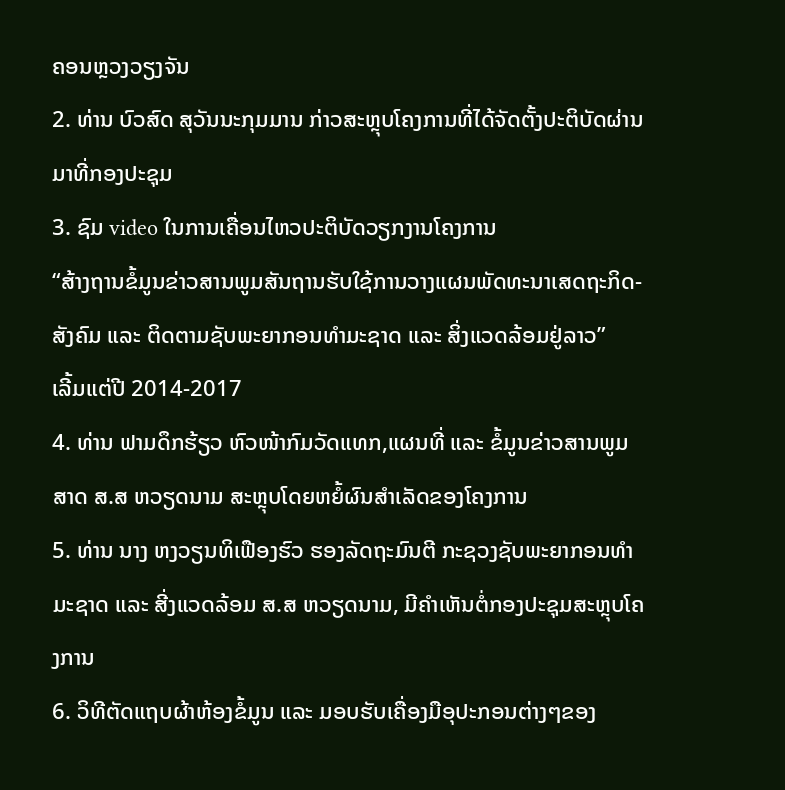ຄອນຫຼວງວຽງຈັນ
2. ທ່ານ ບົວສົດ ສຸວັນນະກຸມມານ ກ່າວສະຫຼຸບໂຄງການທີ່ໄດ້ຈັດຕັ້ງປະຕິບັດຜ່ານມາທີ່ກອງປະຊຸມ
3. ຊົມ video ໃນການເຄື່ອນໄຫວປະຕິບັດວຽກງານໂຄງການ
“ສ້າງຖານຂໍ້ມູນຂ່າວສານພູມສັນຖານຮັບໃຊ້ການວາງແຜນພັດທະນາເສດຖະກິດ-ສັງຄົມ ແລະ ຕິດຕາມຊັບພະຍາກອນທໍາມະຊາດ ແລະ ສິ່ງແວດລ້ອມຢູ່ລາວ”
ເລີ້ມແຕ່ປີ 2014-2017
4. ທ່ານ ຟາມດຶກຮ້ຽວ ຫົວໜ້າກົມວັດແທກ,ແຜນທີ່ ແລະ ຂໍ້ມູນຂ່າວສານພູມສາດ ສ.ສ ຫວຽດນາມ ສະຫຼຸບໂດຍຫຍໍ້ຜົນສໍາເລັດຂອງໂຄງການ
5. ທ່ານ ນາງ ຫງວຽນທິເຟືອງຮົວ ຮອງລັດຖະມົນຕີ ກະຊວງຊັບພະຍາກອນທໍາມະຊາດ ແລະ ສີ່ງແວດລ້ອມ ສ.ສ ຫວຽດນາມ, ມີຄໍາເຫັນຕໍ່ກອງປະຊຸມສະຫຼຸບໂຄງການ
6. ວິທີຕັດແຖບຜ້າຫ້ອງຂໍ້ມູນ ແລະ ມອບຮັບເຄື່ອງມືອຸປະກອນຕ່າງໆຂອງ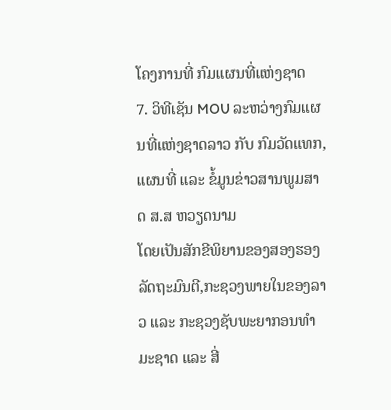ໂຄງການທີ່ ກົມແຜນທີ່ແຫ່ງຊາດ
7. ວິທີເຊັນ MOU ລະຫວ່າງກົມແຜນທີ່ແຫ່ງຊາດລາວ ກັບ ກົມວັດແທກ,ແຜນທີ່ ແລະ ຂໍ້ມູນຂ່າວສານພູມສາດ ສ.ສ ຫວຽດນາມ
ໂດຍເປັນສັກຂີພິຍານຂອງສອງຮອງລັດຖະມົນຕີ,ກະຊວງພາຍໃນຂອງລາວ ແລະ ກະຊວງຊັບພະຍາກອນທໍາມະຊາດ ແລະ ສີ່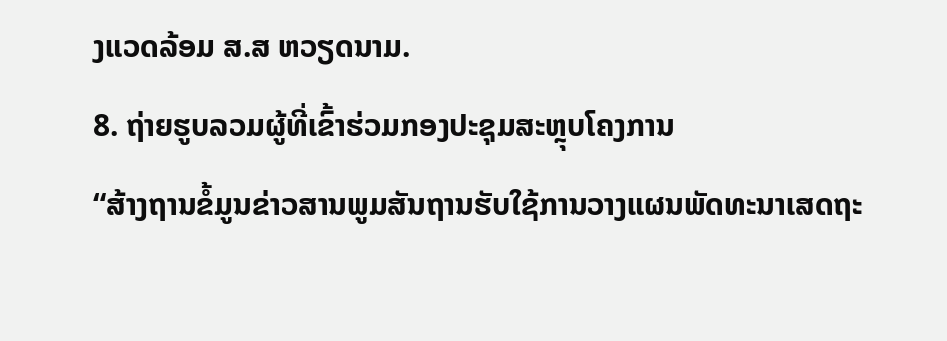ງແວດລ້ອມ ສ.ສ ຫວຽດນາມ.
8. ຖ່າຍຮູບລວມຜູ້ທີ່ເຂົ້າຮ່ວມກອງປະຊຸມສະຫຼຸບໂຄງການ
“ສ້າງຖານຂໍ້ມູນຂ່າວສານພູມສັນຖານຮັບໃຊ້ການວາງແຜນພັດທະນາເສດຖະ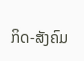ກິດ-ສັງຄົມ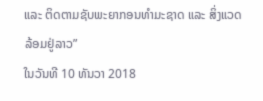ແລະ ຕິດຕາມຊັບພະຍາກອນທໍາມະຊາດ ແລະ ສິ່ງແວດລ້ອມຢູ່ລາວ”
ໃນວັນທີ 10 ທັນວາ 2018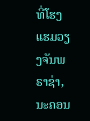ທີ່ໂຮງແຮມວຽງຈັນພຣາຊ່າ,ນະຄອນ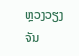ຫຼວງວຽງຈັນ